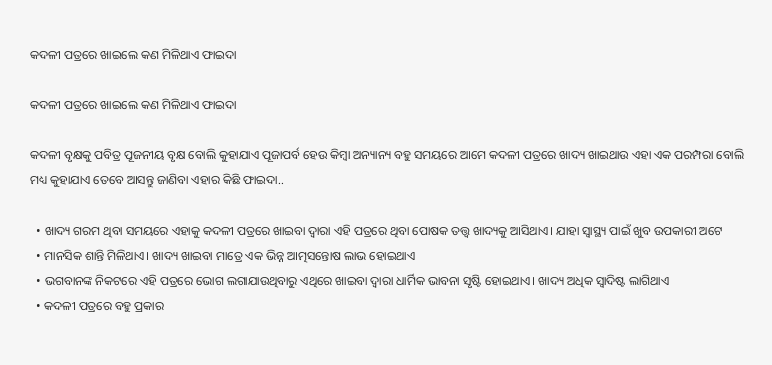କଦଳୀ ପତ୍ରରେ ଖାଇଲେ କଣ ମିଳିଥାଏ ଫାଇଦା

କଦଳୀ ପତ୍ରରେ ଖାଇଲେ କଣ ମିଳିଥାଏ ଫାଇଦା

କଦଳୀ ବୃକ୍ଷକୁ ପବିତ୍ର ପୂଜନୀୟ ବୃକ୍ଷ ବୋଲି କୁହାଯାଏ ପୂଜାପର୍ବ ହେଉ କିମ୍ବା ଅନ୍ୟାନ୍ୟ ବହୁ ସମୟରେ ଆମେ କଦଳୀ ପତ୍ରରେ ଖାଦ୍ୟ ଖାଇଥାଉ ଏହା ଏକ ପରମ୍ପରା ବୋଲି ମଧ୍ୟ କୁହାଯାଏ ତେବେ ଆସନ୍ତୁ ଜାଣିବା ଏହାର କିଛି ଫାଇଦା..

  • ଖାଦ୍ୟ ଗରମ ଥିବା ସମୟରେ ଏହାକୁ କଦଳୀ ପତ୍ରରେ ଖାଇବା ଦ୍ୱାରା ଏହି ପତ୍ରରେ ଥିବା ପୋଷକ ତତ୍ତ୍ୱ ଖାଦ୍ୟକୁ ଆସିଥାଏ। ଯାହା ସ୍ୱାସ୍ଥ୍ୟ ପାଇଁ ଖୁବ ଉପକାରୀ ଅଟେ
  • ମାନସିକ ଶାନ୍ତି ମିଳିଥାଏ। ଖାଦ୍ୟ ଖାଇବା ମାତ୍ରେ ଏକ ଭିନ୍ନ ଆତ୍ମସନ୍ତୋଷ ଲାଭ ହୋଇଥାଏ
  • ଭଗବାନଙ୍କ ନିକଟରେ ଏହି ପତ୍ରରେ ଭୋଗ ଲଗାଯାଉଥିବାରୁ ଏଥିରେ ଖାଇବା ଦ୍ୱାରା ଧାର୍ମିକ ଭାବନା ସୃଷ୍ଟି ହୋଇଥାଏ। ଖାଦ୍ୟ ଅଧିକ ସ୍ୱାଦିଷ୍ଟ ଲାଗିଥାଏ
  • କଦଳୀ ପତ୍ରରେ ବହୁ ପ୍ରକାର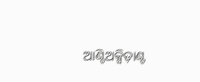ଆଣ୍ଟିଅକ୍ସିଡ଼ାଣ୍ଟ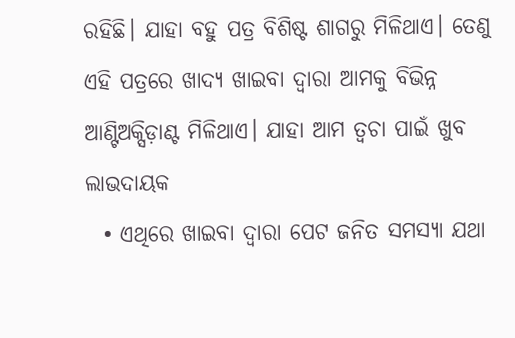ରହିଛି। ଯାହା ବହୁ ପତ୍ର ବିଶିଷ୍ଟ ଶାଗରୁ ମିଳିଥାଏ। ତେଣୁ ଏହି ପତ୍ରରେ ଖାଦ୍ୟ ଖାଇବା ଦ୍ୱାରା ଆମକୁ ବିଭିନ୍ନ ଆଣ୍ଟିଅକ୍ସିଡ଼ାଣ୍ଟ ମିଳିଥାଏ। ଯାହା ଆମ ତ୍ୱଚା ପାଇଁ ଖୁବ ଲାଭଦାୟକ
  • ଏଥିରେ ଖାଇବା ଦ୍ୱାରା ପେଟ ଜନିତ ସମସ୍ୟା ଯଥା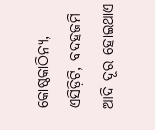କୋଷ୍ଠକାଠିନ୍ୟ, ଏସିଡ଼ିଟି, ବଦହଜମି ଆଦି ଦୂର ହୋଇଥାଏ